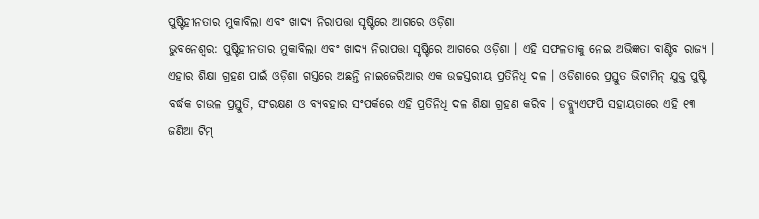ପୁଷ୍ଟିହୀନତାର ମୁକାବିଲା ଏବଂ ଖାଦ୍ୟ ନିରାପତ୍ତା ସୃଷ୍ଟିରେ ଆଗରେ ଓଡ଼ିଶା
ଭୁବନେଶ୍ବର: ପୁଷ୍ଟିହୀନତାର ମୁକାବିଲା ଏବଂ ଖାଦ୍ୟ ନିରାପତ୍ତା ସୃଷ୍ଟିରେ ଆଗରେ ଓଡ଼ିଶା । ଏହି ସଫଳତାକୁ ନେଇ ଅଭିଜ୍ଞତା ବାଣ୍ଟିବ ରାଜ୍ୟ । ଏହାର ଶିକ୍ଷା ଗ୍ରହଣ ପାଇଁ ଓଡ଼ିଶା ଗସ୍ତରେ ଅଛନ୍ତି ନାଇଜେରିଆର ଏକ ଉଚ୍ଚସ୍ତରୀୟ ପ୍ରତିନିଧି ଦଳ । ଓଡିଶାରେ ପ୍ରସ୍ତୁତ ଭିଟାମିନ୍ ଯୁକ୍ତ ପୁଷ୍ଟି ବର୍ଦ୍ଧକ ଚାଉଳ ପ୍ରସ୍ତୁତି, ସଂରକ୍ଷଣ ଓ ବ୍ୟବହାର ସଂପର୍କରେ ଏହି ପ୍ରତିନିଧି ଦଳ ଶିକ୍ଷା ଗ୍ରହଣ କରିବ । ଡବ୍ଲ୍ୟୁଏଫପି ସହାୟତାରେ ଏହି ୧୩ ଜଣିଆ ଟିମ୍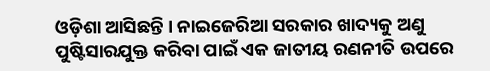ଓଡ଼ିଶା ଆସିଛନ୍ତି । ନାଇଜେରିଆ ସରକାର ଖାଦ୍ୟକୁ ଅଣୁ ପୁଷ୍ଟିସାରଯୁକ୍ତ କରିବା ପାଇଁ ଏକ ଜାତୀୟ ରଣନୀତି ଉପରେ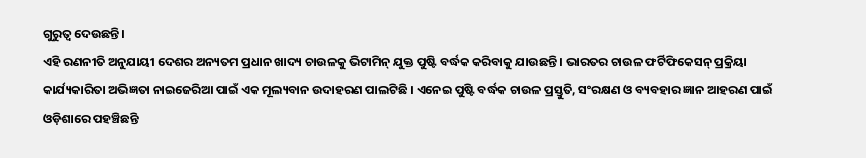ଗୁରୁତ୍ବ ଦେଉଛନ୍ତି ।
ଏହି ରଣନୀତି ଅନୁଯାୟୀ ଦେଶର ଅନ୍ୟତମ ପ୍ରଧାନ ଖାଦ୍ୟ ଚାଉଳକୁ ଭିଟାମିନ୍ ଯୁକ୍ତ ପୁଷ୍ଟି ବର୍ଦ୍ଧକ କରିବାକୁ ଯାଉଛନ୍ତି । ଭାରତର ଚାଉଳ ଫର୍ଟିଫିକେସନ୍ ପ୍ରକ୍ରିୟା କାର୍ଯ୍ୟକାରିତା ଅଭିଜ୍ଞତା ନାଇଜେରିଆ ପାଇଁ ଏକ ମୂଲ୍ୟବାନ ଉଦାହରଣ ପାଲଟିଛି । ଏନେଇ ପୁଷ୍ଟି ବର୍ଦ୍ଧକ ଚାଉଳ ପ୍ରସ୍ତୁତି, ସଂରକ୍ଷଣ ଓ ବ୍ୟବହାର ଜ୍ଞାନ ଆହରଣ ପାଇଁ ଓଡ଼ିଶାରେ ପହଞ୍ଚିଛନ୍ତି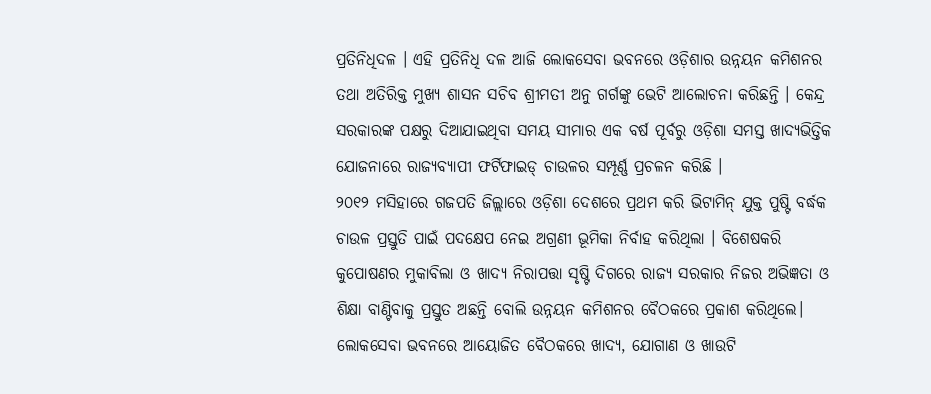ପ୍ରତିନିଧିଦଳ । ଏହି ପ୍ରତିନିଧି ଦଳ ଆଜି ଲୋକସେବା ଭବନରେ ଓଡ଼ିଶାର ଉନ୍ନୟନ କମିଶନର ତଥା ଅତିରିକ୍ତ ମୁଖ୍ୟ ଶାସନ ସଚିବ ଶ୍ରୀମତୀ ଅନୁ ଗର୍ଗଙ୍କୁ ଭେଟି ଆଲୋଚନା କରିଛନ୍ତି । କେନ୍ଦ୍ର ସରକାରଙ୍କ ପକ୍ଷରୁ ଦିଆଯାଇଥିବା ସମୟ ସୀମାର ଏକ ବର୍ଷ ପୂର୍ବରୁ ଓଡ଼ିଶା ସମସ୍ତ ଖାଦ୍ୟଭିତ୍ତିକ ଯୋଜନାରେ ରାଜ୍ୟବ୍ୟାପୀ ଫର୍ଟିଫାଇଡ୍ ଚାଉଳର ସମ୍ପୂର୍ଣ୍ଣ ପ୍ରଚଳନ କରିଛି ।
୨୦୧୨ ମସିହାରେ ଗଜପତି ଜିଲ୍ଲାରେ ଓଡ଼ିଶା ଦେଶରେ ପ୍ରଥମ କରି ଭିଟାମିନ୍ ଯୁକ୍ତ ପୁଷ୍ଟି ବର୍ଦ୍ଧକ ଚାଉଳ ପ୍ରସ୍ତୁତି ପାଇଁ ପଦକ୍ଷେପ ନେଇ ଅଗ୍ରଣୀ ଭୂମିକା ନିର୍ବାହ କରିଥିଲା । ବିଶେଷକରି କୁପୋଷଣର ମୁକାବିଲା ଓ ଖାଦ୍ୟ ନିରାପତ୍ତା ସୃଷ୍ଟି ଦିଗରେ ରାଜ୍ୟ ସରକାର ନିଜର ଅଭିଜ୍ଞତା ଓ ଶିକ୍ଷା ବାଣ୍ଟିବାକୁ ପ୍ରସ୍ତୁତ ଅଛନ୍ତି ବୋଲି ଉନ୍ନୟନ କମିଶନର ବୈଠକରେ ପ୍ରକାଶ କରିଥିଲେ। ଲୋକସେବା ଭବନରେ ଆୟୋଜିତ ବୈଠକରେ ଖାଦ୍ୟ, ଯୋଗାଣ ଓ ଖାଉଟି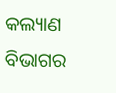କଲ୍ୟାଣ ବିଭାଗର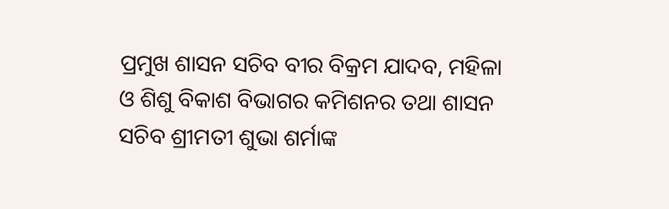ପ୍ରମୁଖ ଶାସନ ସଚିବ ବୀର ବିକ୍ରମ ଯାଦବ, ମହିଳା ଓ ଶିଶୁ ବିକାଶ ବିଭାଗର କମିଶନର ତଥା ଶାସନ ସଚିବ ଶ୍ରୀମତୀ ଶୁଭା ଶର୍ମାଙ୍କ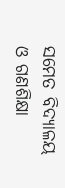ସମେତ ବିଦ୍ୟାଳୟ ଓ ଗଣଶିକ୍ଷା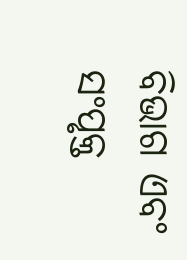ବିଭାଗ ଏବଂ ସଂପୃକ୍ତ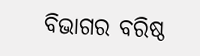ବିଭାଗର ବରିଷ୍ଠ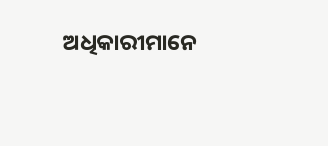ଅଧିକାରୀମାନେ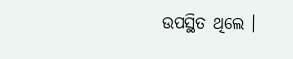ଉପସ୍ଥିତ ଥିଲେ ।